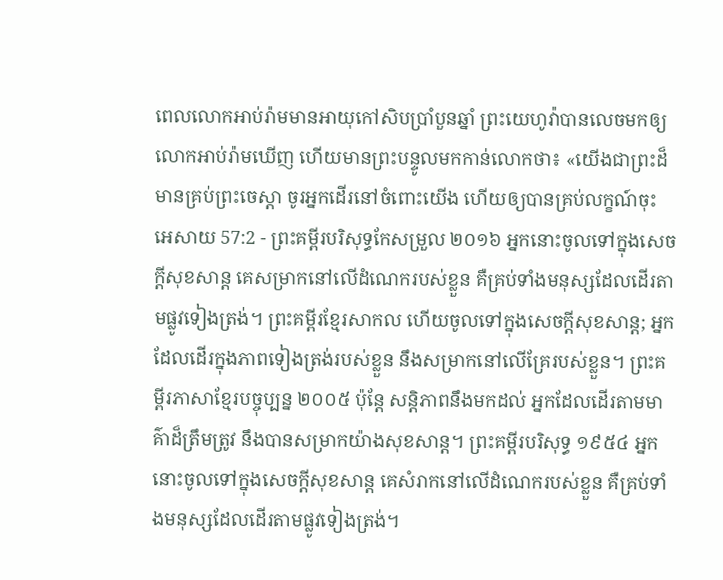ពេលលោកអាប់រ៉ាមមានអាយុកៅសិបប្រាំបួនឆ្នាំ ព្រះយេហូវ៉ាបានលេចមកឲ្យលោកអាប់រ៉ាមឃើញ ហើយមានព្រះបន្ទូលមកកាន់លោកថា៖ «យើងជាព្រះដ៏មានគ្រប់ព្រះចេស្តា ចូរអ្នកដើរនៅចំពោះយើង ហើយឲ្យបានគ្រប់លក្ខណ៍ចុះ
អេសាយ 57:2 - ព្រះគម្ពីរបរិសុទ្ធកែសម្រួល ២០១៦ អ្នកនោះចូលទៅក្នុងសេចក្ដីសុខសាន្ត គេសម្រាកនៅលើដំណេករបស់ខ្លួន គឺគ្រប់ទាំងមនុស្សដែលដើរតាមផ្លូវទៀងត្រង់។ ព្រះគម្ពីរខ្មែរសាកល ហើយចូលទៅក្នុងសេចក្ដីសុខសាន្ត; អ្នកដែលដើរក្នុងភាពទៀងត្រង់របស់ខ្លួន នឹងសម្រាកនៅលើគ្រែរបស់ខ្លួន។ ព្រះគម្ពីរភាសាខ្មែរបច្ចុប្បន្ន ២០០៥ ប៉ុន្តែ សន្តិភាពនឹងមកដល់ អ្នកដែលដើរតាមមាគ៌ាដ៏ត្រឹមត្រូវ នឹងបានសម្រាកយ៉ាងសុខសាន្ត។ ព្រះគម្ពីរបរិសុទ្ធ ១៩៥៤ អ្នកនោះចូលទៅក្នុងសេចក្ដីសុខសាន្ត គេសំរាកនៅលើដំណេករបស់ខ្លួន គឺគ្រប់ទាំងមនុស្សដែលដើរតាមផ្លូវទៀងត្រង់។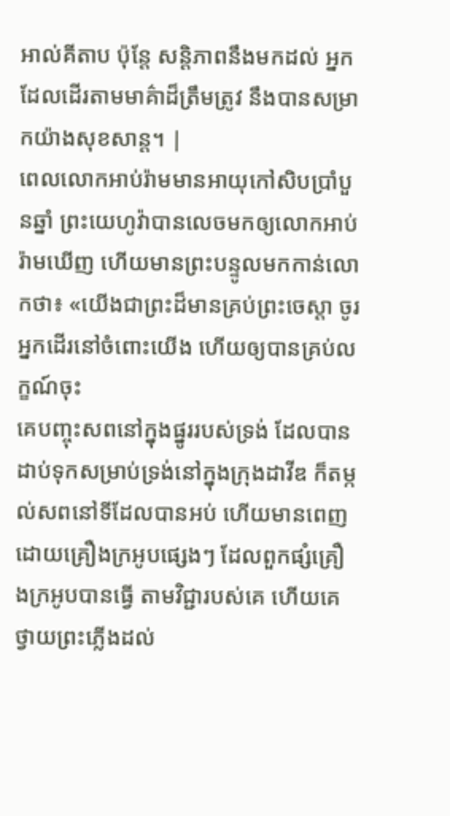អាល់គីតាប ប៉ុន្តែ សន្តិភាពនឹងមកដល់ អ្នកដែលដើរតាមមាគ៌ាដ៏ត្រឹមត្រូវ នឹងបានសម្រាកយ៉ាងសុខសាន្ត។ |
ពេលលោកអាប់រ៉ាមមានអាយុកៅសិបប្រាំបួនឆ្នាំ ព្រះយេហូវ៉ាបានលេចមកឲ្យលោកអាប់រ៉ាមឃើញ ហើយមានព្រះបន្ទូលមកកាន់លោកថា៖ «យើងជាព្រះដ៏មានគ្រប់ព្រះចេស្តា ចូរអ្នកដើរនៅចំពោះយើង ហើយឲ្យបានគ្រប់លក្ខណ៍ចុះ
គេបញ្ចុះសពនៅក្នុងផ្នូររបស់ទ្រង់ ដែលបានដាប់ទុកសម្រាប់ទ្រង់នៅក្នុងក្រុងដាវីឌ ក៏តម្កល់សពនៅទីដែលបានអប់ ហើយមានពេញដោយគ្រឿងក្រអូបផ្សេងៗ ដែលពួកផ្សំគ្រឿងក្រអូបបានធ្វើ តាមវិជ្ជារបស់គេ ហើយគេថ្វាយព្រះភ្លើងដល់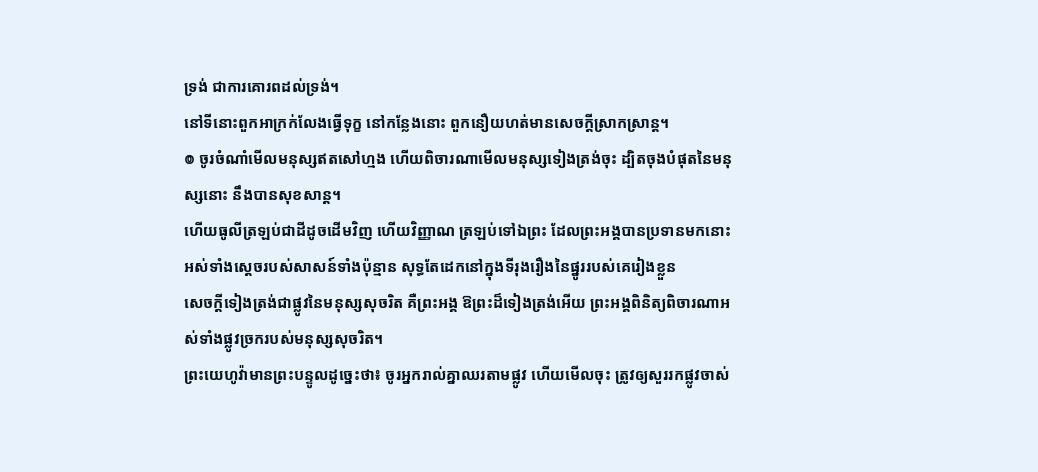ទ្រង់ ជាការគោរពដល់ទ្រង់។
នៅទីនោះពួកអាក្រក់លែងធ្វើទុក្ខ នៅកន្លែងនោះ ពួកនឿយហត់មានសេចក្ដីស្រាកស្រាន្ត។
៙ ចូរចំណាំមើលមនុស្សឥតសៅហ្មង ហើយពិចារណាមើលមនុស្សទៀងត្រង់ចុះ ដ្បិតចុងបំផុតនៃមនុស្សនោះ នឹងបានសុខសាន្ត។
ហើយធូលីត្រឡប់ជាដីដូចដើមវិញ ហើយវិញ្ញាណ ត្រឡប់ទៅឯព្រះ ដែលព្រះអង្គបានប្រទានមកនោះ
អស់ទាំងស្តេចរបស់សាសន៍ទាំងប៉ុន្មាន សុទ្ធតែដេកនៅក្នុងទីរុងរឿងនៃផ្នូររបស់គេរៀងខ្លួន
សេចក្ដីទៀងត្រង់ជាផ្លូវនៃមនុស្សសុចរិត គឺព្រះអង្គ ឱព្រះដ៏ទៀងត្រង់អើយ ព្រះអង្គពិនិត្យពិចារណាអស់ទាំងផ្លូវច្រករបស់មនុស្សសុចរិត។
ព្រះយេហូវ៉ាមានព្រះបន្ទូលដូច្នេះថា៖ ចូរអ្នករាល់គ្នាឈរតាមផ្លូវ ហើយមើលចុះ ត្រូវឲ្យសួររកផ្លូវចាស់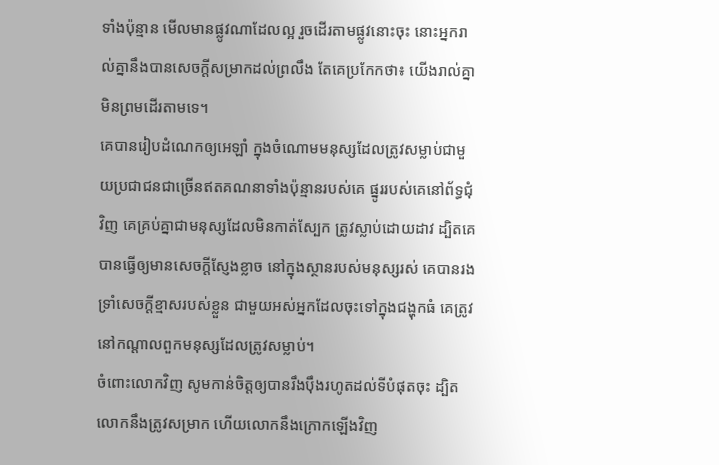ទាំងប៉ុន្មាន មើលមានផ្លូវណាដែលល្អ រួចដើរតាមផ្លូវនោះចុះ នោះអ្នករាល់គ្នានឹងបានសេចក្ដីសម្រាកដល់ព្រលឹង តែគេប្រកែកថា៖ យើងរាល់គ្នាមិនព្រមដើរតាមទេ។
គេបានរៀបដំណេកឲ្យអេឡាំ ក្នុងចំណោមមនុស្សដែលត្រូវសម្លាប់ជាមួយប្រជាជនជាច្រើនឥតគណនាទាំងប៉ុន្មានរបស់គេ ផ្នូររបស់គេនៅព័ទ្ធជុំវិញ គេគ្រប់គ្នាជាមនុស្សដែលមិនកាត់ស្បែក ត្រូវស្លាប់ដោយដាវ ដ្បិតគេបានធ្វើឲ្យមានសេចក្ដីស្ញែងខ្លាច នៅក្នុងស្ថានរបស់មនុស្សរស់ គេបានរងទ្រាំសេចក្ដីខ្មាសរបស់ខ្លួន ជាមួយអស់អ្នកដែលចុះទៅក្នុងជង្ហុកធំ គេត្រូវនៅកណ្ដាលពួកមនុស្សដែលត្រូវសម្លាប់។
ចំពោះលោកវិញ សូមកាន់ចិត្តឲ្យបានរឹងប៉ឹងរហូតដល់ទីបំផុតចុះ ដ្បិតលោកនឹងត្រូវសម្រាក ហើយលោកនឹងក្រោកឡើងវិញ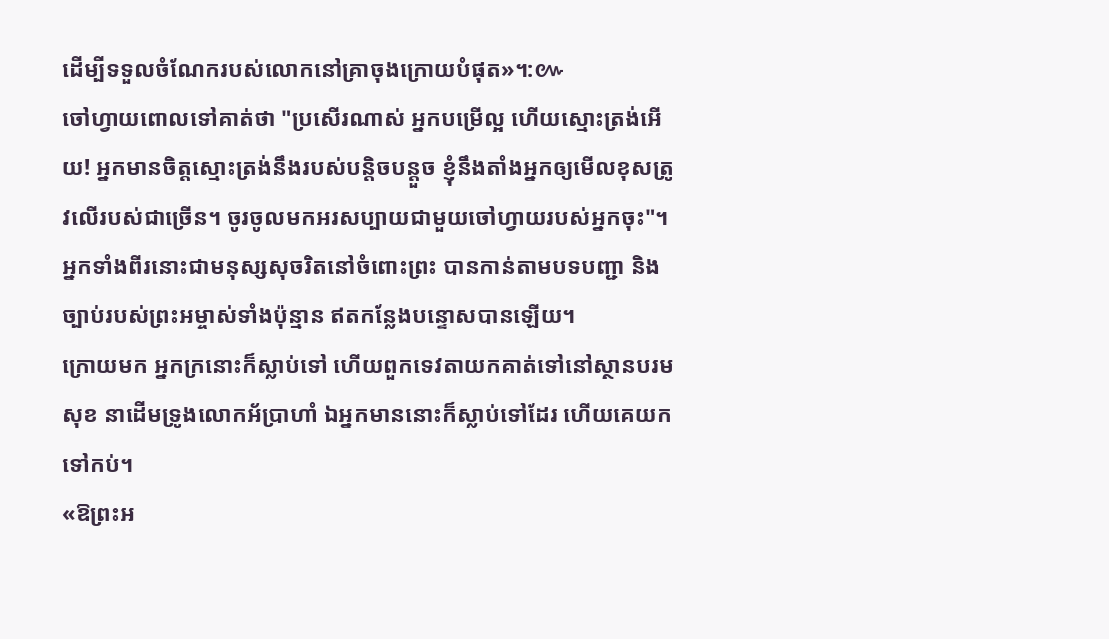ដើម្បីទទួលចំណែករបស់លោកនៅគ្រាចុងក្រោយបំផុត»។:៚
ចៅហ្វាយពោលទៅគាត់ថា "ប្រសើរណាស់ អ្នកបម្រើល្អ ហើយស្មោះត្រង់អើយ! អ្នកមានចិត្តស្មោះត្រង់នឹងរបស់បន្តិចបន្តួច ខ្ញុំនឹងតាំងអ្នកឲ្យមើលខុសត្រូវលើរបស់ជាច្រើន។ ចូរចូលមកអរសប្បាយជាមួយចៅហ្វាយរបស់អ្នកចុះ"។
អ្នកទាំងពីរនោះជាមនុស្សសុចរិតនៅចំពោះព្រះ បានកាន់តាមបទបញ្ជា និងច្បាប់របស់ព្រះអម្ចាស់ទាំងប៉ុន្មាន ឥតកន្លែងបន្ទោសបានឡើយ។
ក្រោយមក អ្នកក្រនោះក៏ស្លាប់ទៅ ហើយពួកទេវតាយកគាត់ទៅនៅស្ថានបរមសុខ នាដើមទ្រូងលោកអ័ប្រាហាំ ឯអ្នកមាននោះក៏ស្លាប់ទៅដែរ ហើយគេយកទៅកប់។
«ឱព្រះអ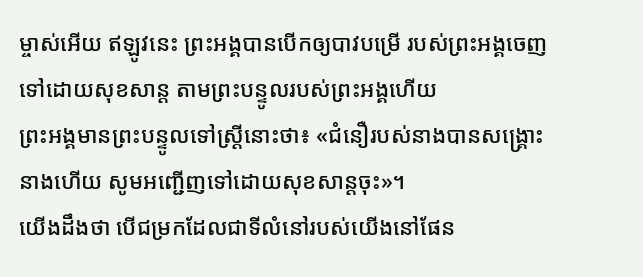ម្ចាស់អើយ ឥឡូវនេះ ព្រះអង្គបានបើកឲ្យបាវបម្រើ របស់ព្រះអង្គចេញទៅដោយសុខសាន្ត តាមព្រះបន្ទូលរបស់ព្រះអង្គហើយ
ព្រះអង្គមានព្រះបន្ទូលទៅស្ត្រីនោះថា៖ «ជំនឿរបស់នាងបានសង្គ្រោះនាងហើយ សូមអញ្ជើញទៅដោយសុខសាន្តចុះ»។
យើងដឹងថា បើជម្រកដែលជាទីលំនៅរបស់យើងនៅផែន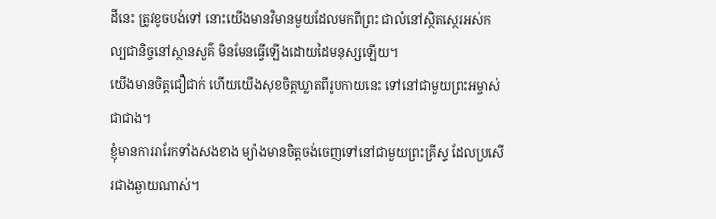ដីនេះ ត្រូវខូចបង់ទៅ នោះយើងមានវិមានមួយដែលមកពីព្រះ ជាលំនៅសិ្ថតស្ថេរអស់កល្បជានិច្ចនៅស្ថានសួគ៌ មិនមែនធ្វើឡើងដោយដៃមនុស្សឡើយ។
យើងមានចិត្តជឿជាក់ ហើយយើងសុខចិត្តឃ្លាតពីរូបកាយនេះ ទៅនៅជាមួយព្រះអម្ចាស់ជាជាង។
ខ្ញុំមានការរារែកទាំងសងខាង ម្យ៉ាងមានចិត្តចង់ចេញទៅនៅជាមួយព្រះគ្រីស្ទ ដែលប្រសើរជាងឆ្ងាយណាស់។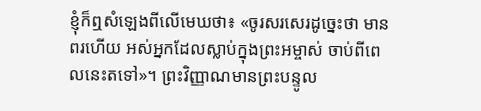ខ្ញុំក៏ឮសំឡេងពីលើមេឃថា៖ «ចូរសរសេរដូច្នេះថា មានពរហើយ អស់អ្នកដែលស្លាប់ក្នុងព្រះអម្ចាស់ ចាប់ពីពេលនេះតទៅ»។ ព្រះវិញ្ញាណមានព្រះបន្ទូល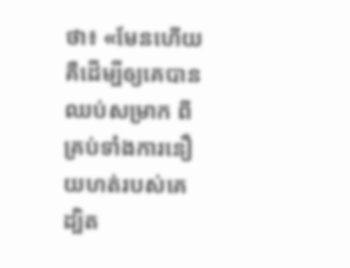ថា៖ «មែនហើយ គឺដើម្បីឲ្យគេបានឈប់សម្រាក ពីគ្រប់ទាំងការនឿយហត់របស់គេ ដ្បិត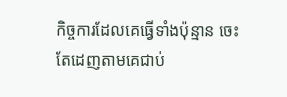កិច្ចការដែលគេធ្វើទាំងប៉ុន្មាន ចេះតែដេញតាមគេជាប់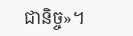ជានិច្ច»។